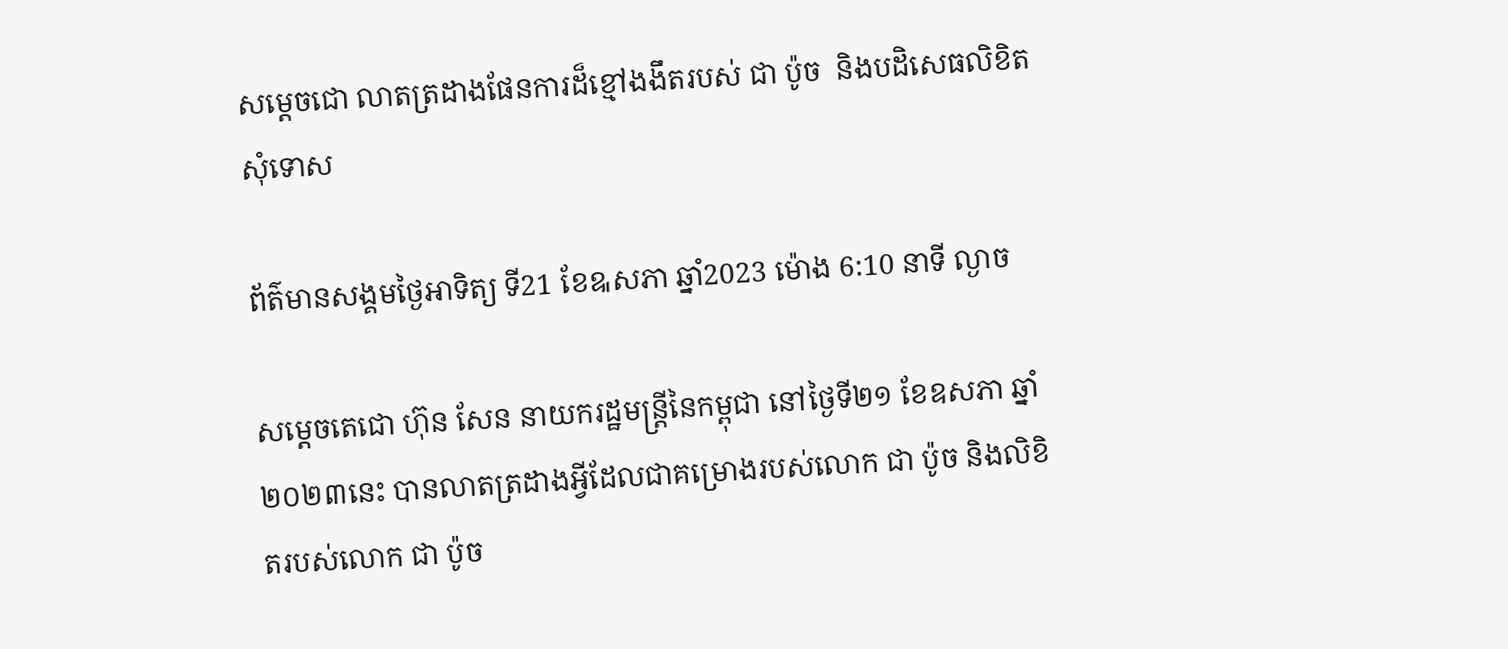សម្តេចជោ លាតត្រដាងផែនការដ៏ខ្មៅងងឹតរបស់ ជា ប៉ូច  និងបដិសេធលិខិតសុំទោស

ព័ត៌មានសង្គមថ្ងៃអាទិត្យ ទី21 ខែឩសភា ឆ្នាំ2023 ម៉ោង 6:10 នាទី ល្ងាច

សម្ដេចតេជោ ហ៊ុន សែន នាយករដ្ឋមន្ដ្រីនៃកម្ពុជា នៅថ្ងៃទី២១ ខែឧសភា ឆ្នាំ២០២៣នេះ បានលាតត្រដាងអ្វីដែលជាគម្រោងរបស់លោក ជា ប៉ូច និងលិខិតរបស់លោក ជា ប៉ូច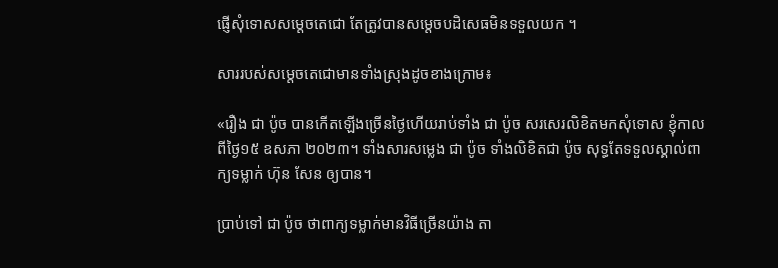ផ្ញើសុំទោសសម្ដេចតេជោ តែត្រូវបានសម្ដេចបដិសេធមិនទទួលយក ។

សាររបស់សម្ដេចតេជោមានទាំងស្រុងដូចខាងក្រោម៖

«រឿង ជា ប៉ូច បានកើតឡើងច្រើនថ្ងៃហើយរាប់ទាំង ជា ប៉ូច សរសេរលិខិតមកសុំទោស ខ្ញុំកាលពីថ្ងៃ១៥ ឧសភា ២០២៣។ ទាំងសារសម្លេង ជា ប៉ូច ទាំងលិខិតជា ប៉ូច សុទ្ធតែទទួលស្គាល់ពាក្យទម្លាក់ ហ៊ុន សែន ឲ្យបាន។

ប្រាប់ទៅ ជា ប៉ូច ថាពាក្យទម្លាក់មានវិធីច្រើនយ៉ាង តា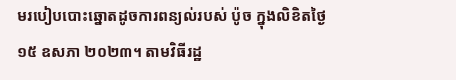មរបៀបបោះឆ្នោតដូចការពន្យល់របស់ ប៉ូច ក្នុងលិខិតថ្ងៃ១៥ ឧសភា ២០២៣។ តាមវិធីរដ្ឋ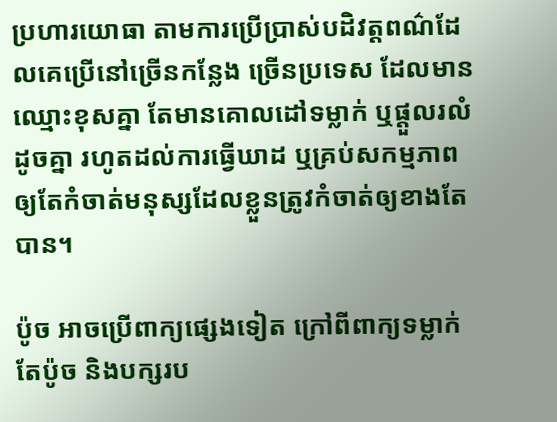ប្រហារយោធា តាមការប្រើប្រាស់បដិវត្តពណ៌ដែលគេប្រើនៅច្រើនកន្លែង ច្រើនប្រទេស ដែលមានឈ្មោះខុសគ្នា តែមានគោលដៅទម្លាក់ ឬផ្តួលរលំដូចគ្នា រហូតដល់ការធ្វើឃាដ ឬគ្រប់សកម្មភាពឲ្យតែកំចាត់មនុស្សដែលខ្លួនត្រូវកំចាត់ឲ្យខាងតែបាន។

ប៉ូច អាចប្រើពាក្យផ្សេងទៀត ក្រៅពីពាក្យទម្លាក់ តែប៉ូច និងបក្សរប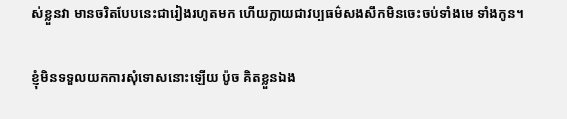ស់ខ្លួនវា មានចរិតបែបនេះជារៀងរហូតមក ហើយក្លាយជាវប្បធម៌សងសឹកមិនចេះចប់ទាំងមេ ទាំងកូន។

ខ្ញុំមិនទទួលយកការសុំទោសនោះឡើយ ប៉ូច គិតខ្លួនឯង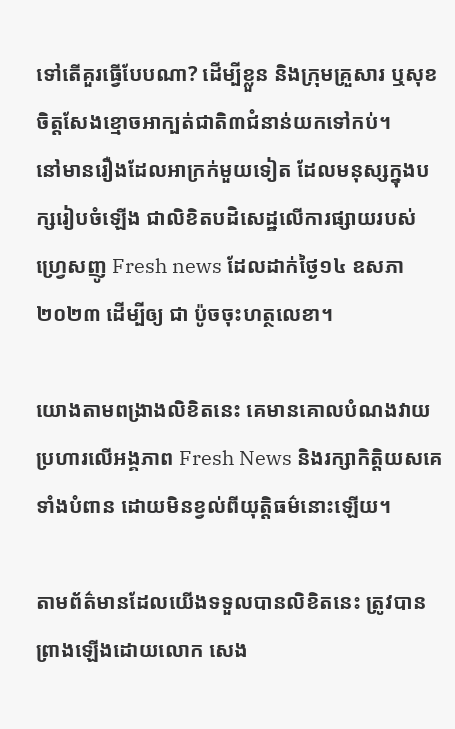ទៅតើគួរធ្វើបែបណា? ដើម្បីខ្លួន និងក្រុមគ្រួសារ ឬសុខចិត្តសែងខ្មោចអាក្បត់ជាតិ៣ជំនាន់យកទៅកប់។
នៅមានរឿងដែលអាក្រក់មួយទៀត ដែលមនុស្សក្នុងបក្សរៀបចំឡើង ជាលិខិតបដិសេដ្ឋលើការផ្សាយរបស់ហ្វ្រេសញូ Fresh news ដែលដាក់ថ្ងៃ១៤ ឧសភា ២០២៣ ដើម្បីឲ្យ ជា ប៉ូចចុះហត្ថលេខា។

យោងតាមពង្រាងលិខិតនេះ គេមានគោលបំណងវាយប្រហារលើអង្គភាព Fresh News និងរក្សាកិត្តិយសគេទាំងបំពាន ដោយមិនខ្វល់ពីយុត្តិធម៌នោះឡើយ។

តាមព័ត៌មានដែលយើងទទួលបានលិខិតនេះ ត្រូវបានព្រាងឡើងដោយលោក សេង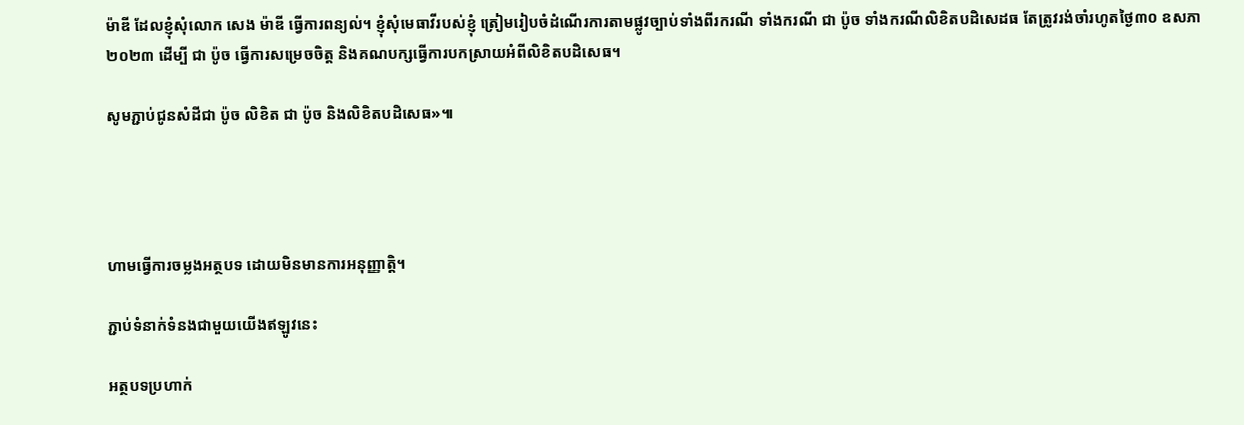ម៉ាឌី ដែលខ្ញុំសុំលោក សេង ម៉ាឌី ធ្វើការពន្យល់។ ខ្ញុំសុំមេធាវីរបស់ខ្ញុំ ត្រៀមរៀបចំដំណើរការតាមផ្លូវច្បាប់ទាំងពីរករណី ទាំងករណី ជា ប៉ូច ទាំងករណីលិខិតបដិសេដធ តែត្រូវរង់ចាំរហូតថ្ងៃ៣០ ឧសភា ២០២៣ ដើម្បី ជា ប៉ូច ធ្វើការសម្រេចចិត្ត និងគណបក្សធ្វើការបកស្រាយអំពីលិខិតបដិសេធ។

សូមភ្ជាប់ជូនសំដីជា ប៉ូច លិខិត ជា ប៉ូច និងលិខិតបដិសេធ»៕




ហាមធ្វើការចម្លងអត្ថបទ ដោយមិនមានការអនុញ្ញាត្តិ។

ភ្ជាប់ទំនាក់ទំនងជាមួយយើងឥឡូវនេះ

អត្ថបទប្រហាក់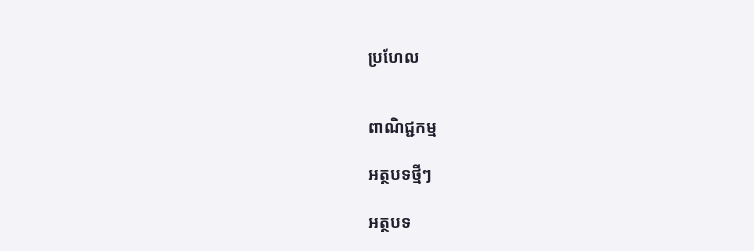ប្រហែល


ពាណិជ្ជកម្ម

អត្ថបទថ្មីៗ

អត្ថបទ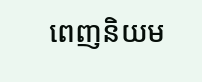ពេញនិយម